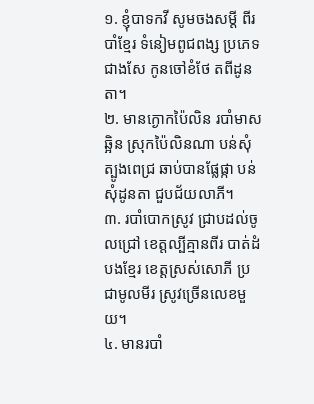១. ខ្ញុំបាទកវី សូមចងសម្ដី ពីរបាំខ្មែរ ទំនៀមពូជពង្ស ប្រភេទជាងសែ កូនចៅខំថែ តពីដូនតា។
២. មានក្ងោកប៉ៃលិន របាំមាសឆ្អិន ស្រុកប៉ៃលិនណា បន់សុំត្បូងពេជ្រ ឆាប់បានផ្លែផ្កា បន់សុំដូនតា ជួបជ័យលាភី។
៣. របាំបោកស្រូវ ជ្រាបដល់ចូលជ្រៅ ខេត្តល្បីគ្មានពីរ បាត់ដំបងខ្មែរ ខេត្តស្រស់សោភី ប្រជាមូលមីរ ស្រូវច្រើនលេខមួយ។
៤. មានរបាំ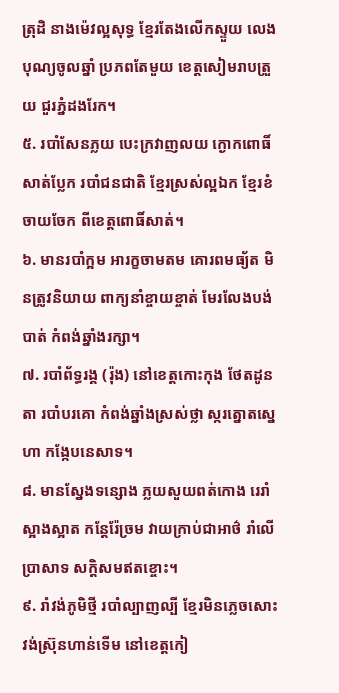ត្រុដិ នាងម៉េវល្អសុទ្ធ ខ្មែរតែងលើកស្ទួយ លេងបុណ្យចូលឆ្នាំ ប្រភពតែមួយ ខេត្តសៀមរាបត្រួយ ជួរភ្នំដងរែក។
៥. របាំសែនភ្លយ បេះក្រវាញលយ ក្ងោកពោធិ៍សាត់ប្លែក របាំជនជាតិ ខ្មែរស្រស់ល្អឯក ខ្មែរខំចាយចែក ពីខេត្តពោធិ៍សាត់។
៦. មានរបាំក្អម អារក្ខចាមតម គោរពមធ្យ័ត មិនត្រូវនិយាយ ពាក្យនាំខ្ចាយខ្ចាត់ មែរលែងបង់បាត់ កំពង់ឆ្នាំងរក្សា។
៧. របាំព័ទ្ធរង្គ (រ៉ុង) នៅខេត្តកោះកុង ថែតដូនតា របាំបរគោ កំពង់ឆ្នាំងស្រស់ថ្លា ស្ករត្នោតស្នេហា កង្កែបនេសាទ។
៨. មានស្នែងទន្សោង ភ្លយសួយពត់កោង រេរាំស្អាងស្អាត កន្តែរ៉ែច្រម វាយក្រាប់ជាអាថ៌ រាំលើប្រាសាទ សក្ដិសមឥតខ្ចោះ។
៩. រាំវង់ភូមិថ្មី របាំល្បាញល្បី ខ្មែរមិនភ្លេចសោះ វង់ស្រ៊ុនហាន់ទើម នៅខេត្តកៀ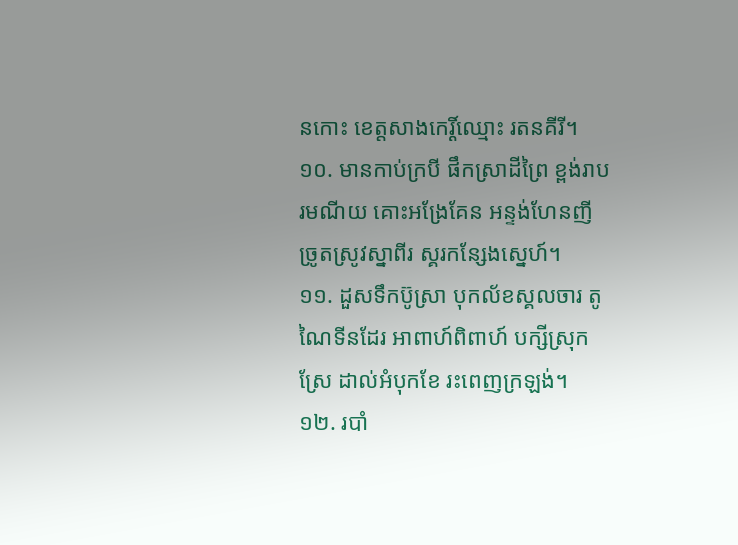នកោះ ខេត្តសាងកេរ្តិ៍ឈ្មោះ រតនគីរី។
១០. មានកាប់ក្របី ផឹកស្រាដីព្រៃ ខ្ពង់រាបរមណីយ គោះអង្រែគែន អន្ទង់ហែនញី ច្រូតស្រូវស្នាពីរ ស្គរកន្សែងស្នេហ៍។
១១. ដួសទឹកប៊ូស្រា បុកល័ខស្គលចារ តូណៃទីនដែរ អាពាហ៍ពិពាហ៍ បក្សីស្រុកស្រែ ដាល់អំបុកខែ រះពេញក្រឡង់។
១២. របាំ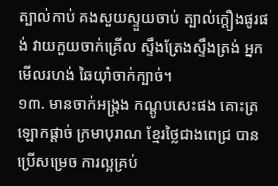ត្បាល់កាប់ គងសួយស្ទួយចាប់ ត្បាល់ក្ដឿងផូរផង់ វាយកួយចាក់គ្រើល ស្ទឹងត្រែងស្ទឹងត្រង់ អ្នកមើលរហង់ ឆៃយ៉ាំចាក់ក្បាច់។
១៣. មានចាក់អង្ក្រង កណ្ដូបសេះផង គោះត្រឡោកផ្ដាច់ ក្រមាបុរាណ ខ្មែរថ្លៃជាងពេជ្រ បានប្រើសម្រេច ការល្អគ្រប់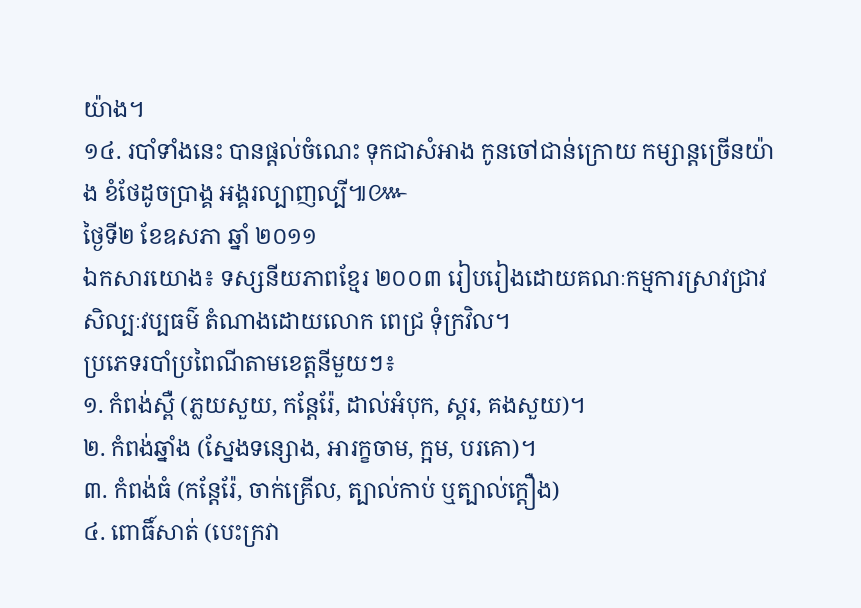យ៉ាង។
១៤. របាំទាំងនេះ បានផ្ដល់ចំណេះ ទុកជាសំអាង កូនចៅជាន់ក្រោយ កម្សាន្តច្រើនយ៉ាង ខំថែដូចប្រាង្គ អង្គរល្បាញល្បី៕៚
ថ្ងៃទី២ ខែឧសភា ឆ្នាំ ២០១១
ឯកសារយោង៖ ទស្សនីយភាពខ្មែរ ២០០៣ រៀបរៀងដោយគណៈកម្មការស្រាវជ្រាវសិល្បៈវប្បធម៌ តំណាងដោយលោក ពេជ្រ ទុំក្រវិល។
ប្រភេទរបាំប្រពៃណីតាមខេត្តនីមួយៗ៖
១. កំពង់ស្ពឺ (ភ្លយសួយ, កន្តែរ៉ែ, ដាល់អំបុក, ស្គរ, គងសួយ)។
២. កំពង់ឆ្នាំង (ស្នែងទន្សោង, អារក្ខចាម, ក្អម, បរគោ)។
៣. កំពង់ធំ (កន្តែរ៉ែ, ចាក់គ្រើល, ត្បាល់កាប់ ឬត្បាល់ក្ដឿង)
៤. ពោធិ៍សាត់ (បេះក្រវា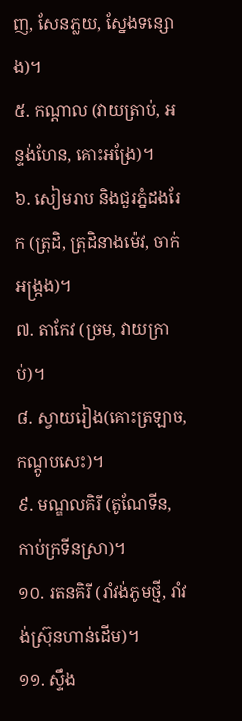ញ, សែនភ្លយ, ស្នែងទន្សោង)។
៥. កណ្ដាល (វាយត្រាប់, អន្ទង់ហែន, គោះអង្រែ)។
៦. សៀមរាប និងជួរភ្នំដងរែក (ត្រុដិ, ត្រុដិនាងម៉េវ, ចាក់អង្ក្រង)។
៧. តាកែវ (ច្រម, វាយក្រាប់)។
៨. ស្វាយរៀង(គោះត្រឡាច, កណ្តូបសេះ)។
៩. មណ្ឌលគិរី (តូណែទីន, កាប់ក្រទីនស្រា)។
១០. រតនគិរី (រាំវង់ភូមថ្មី, រាំវង់ស្រ៊ុនហាន់ដើម)។
១១. ស្ទឹង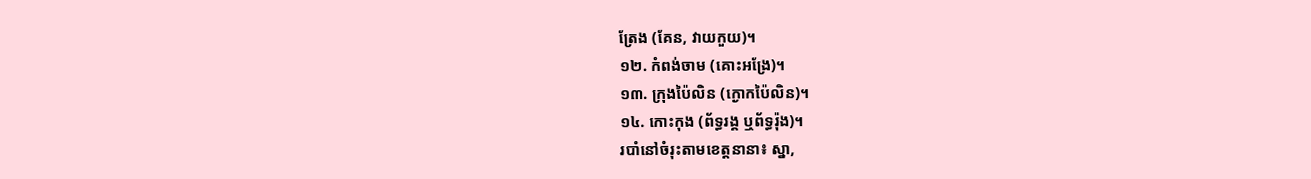ត្រែង (គែន, វាយកួយ)។
១២. កំពង់ចាម (គោះអង្រែ)។
១៣. ក្រុងប៉ៃលិន (ក្ងោកប៉ៃលិន)។
១៤. កោះកុង (ព័ទ្ធរង្គ ឬព័ទ្ធរ៉ុង)។
របាំនៅចំរុះតាមខេត្តនានា៖ ស្នា,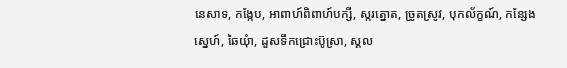នេសាទ, កង្កែប, អាពាហ៍ពិពាហ៍បក្សី, ស្ករត្នោត, ច្រូតស្រូវ, បុកល័ក្ខណ៍, កន្សែងស្នេហ៍, ឆៃយុំា, ដួសទឹកជ្រោះប៊ូស្រា, ស្គល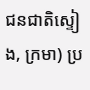ជនជាតិស្ទៀង, ក្រមា) ប្រ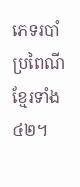ភេទរបាំប្រពៃណីខ្មែរទាំង ៤២។